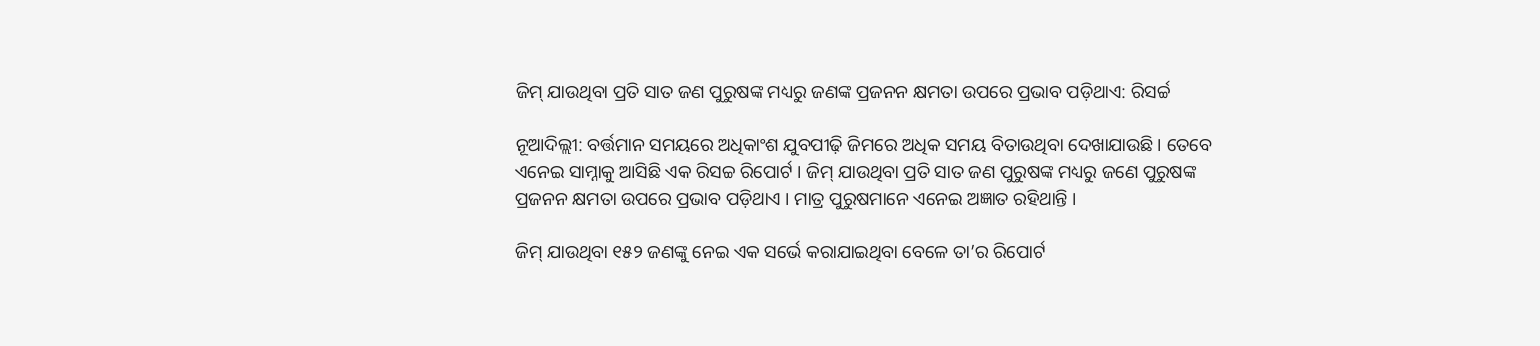ଜିମ୍ ଯାଉଥିବା ପ୍ରତି ସାତ ଜଣ ପୁରୁଷଙ୍କ ମଧ୍ୟରୁ ଜଣଙ୍କ ପ୍ରଜନନ କ୍ଷମତା ଉପରେ ପ୍ରଭାବ ପଡ଼ିଥାଏ: ରିସର୍ଚ୍ଚ

ନୂଆଦିଲ୍ଲୀ: ବର୍ତ୍ତମାନ ସମୟରେ ଅଧିକାଂଶ ଯୁବପୀଢ଼ି ଜିମରେ ଅଧିକ ସମୟ ବିତାଉଥିବା ଦେଖାଯାଉଛି । ତେବେ ଏନେଇ ସାମ୍ନାକୁ ଆସିଛି ଏକ ରିସଚ୍ଚ ରିପୋର୍ଟ । ଜିମ୍ ଯାଉଥିବା ପ୍ରତି ସାତ ଜଣ ପୁରୁଷଙ୍କ ମଧ୍ୟରୁ ଜଣେ ପୁରୁଷଙ୍କ ପ୍ରଜନନ କ୍ଷମତା ଉପରେ ପ୍ରଭାବ ପଡ଼ିଥାଏ । ମାତ୍ର ପୁରୁଷମାନେ ଏନେଇ ଅଜ୍ଞାତ ରହିଥାନ୍ତି ।

ଜିମ୍ ଯାଉଥିବା ୧୫୨ ଜଣଙ୍କୁ ନେଇ ଏକ ସର୍ଭେ କରାଯାଇଥିବା ବେଳେ ତା’ର ରିପୋର୍ଟ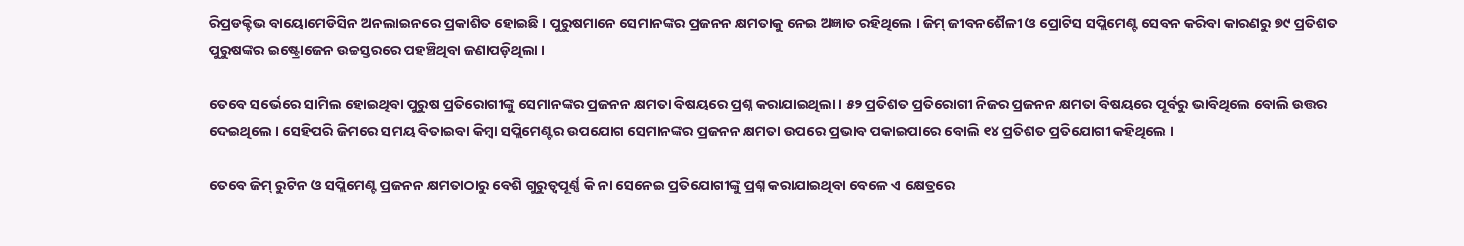ରିପ୍ରଡକ୍ଟିଭ ବାୟୋମେଡିସିନ ଅନଲାଇନରେ ପ୍ରକାଶିତ ହୋଇଛି । ପୁରୁଷମାନେ ସେମାନଙ୍କର ପ୍ରଜନନ କ୍ଷମତାକୁ ନେଇ ଅଜ୍ଞାତ ରହିଥିଲେ । ଜିମ୍ ଜୀବନଶୈଳୀ ଓ ପ୍ରୋଟିସ ସପ୍ଲିମେଣ୍ଟ ସେବନ କରିବା କାରଣରୁ ୭୯ ପ୍ରତିଶତ ପୁରୁଷଙ୍କର ଇଷ୍ଟ୍ରୋଜେନ ଉଚ୍ଚସ୍ତରରେ ପହଞ୍ଚିଥିବା ଜଣାପଡ଼ିଥିଲା ।

ତେବେ ସର୍ଭେରେ ସାମିଲ ହୋଇଥିବା ପୁରୁଷ ପ୍ରତିରୋଗୀଙ୍କୁ ସେମାନଙ୍କର ପ୍ରଜନନ କ୍ଷମତା ବିଷୟରେ ପ୍ରଶ୍ନ କରାଯାଇଥିଲା । ୫୨ ପ୍ରତିଶତ ପ୍ରତିରୋଗୀ ନିଜର ପ୍ରଜନନ କ୍ଷମତା ବିଷୟରେ ପୂର୍ବରୁ ଭାବିଥିଲେ ବୋଲି ଉତ୍ତର ଦେଇଥିଲେ । ସେହିପରି ଜିମରେ ସମୟ ବିତାଇବା କିମ୍ବା ସପ୍ଲିମେଣ୍ଟର ଉପଯୋଗ ସେମାନଙ୍କର ପ୍ରଜନନ କ୍ଷମତା ଉପରେ ପ୍ରଭାବ ପକାଇପାରେ ବୋଲି ୧୪ ପ୍ରତିଶତ ପ୍ରତିଯୋଗୀ କହିଥିଲେ ।

ତେବେ ଜିମ୍ ରୁଟିନ ଓ ସପ୍ଲିମେଣ୍ଟ ପ୍ରଜନନ କ୍ଷମତାଠାରୁ ବେଶି ଗୁରୁତ୍ୱପୂର୍ଣ୍ଣ କି ନା ସେନେଇ ପ୍ରତିଯୋଗୀଙ୍କୁ ପ୍ରଶ୍ନ କରାଯାଇଥିବା ବେଳେ ଏ କ୍ଷେତ୍ରରେ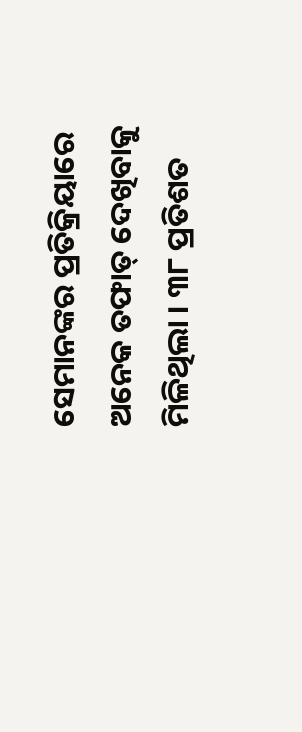ସେମାନଙ୍କର ପ୍ରତିକ୍ରିୟାରେ ଅନେକ ତଫାତ୍ ଦେଖିବାକୁ ମିଳିଥିଲା । ୩୮ ପ୍ରତିଶତ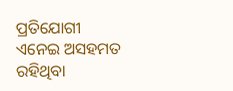ପ୍ରତିଯୋଗୀ ଏନେଇ ଅସହମତ ରହିଥିବା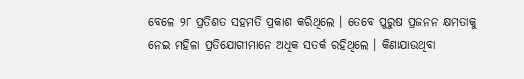ବେଳେ ୨୮ ପ୍ରତିଶତ ସହମତି ପ୍ରକାଶ କରିଥିଲେ । ତେବେ ପୁରୁଷ ପ୍ରଜନନ କ୍ଷମତାକୁ ନେଇ ମହିଳା ପ୍ରତିଯୋଗୀମାନେ ଅଧିକ ସତର୍କ ରହିଥିଲେ । କିଣାଯାଉଥିବା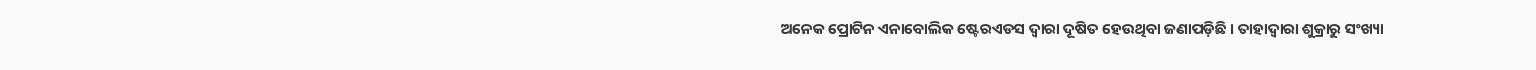ଅନେକ ପ୍ରୋଟିନ ଏନାବୋଲିକ ଷ୍ଟେରଏଡସ ଦ୍ୱାରା ଦୂଷିତ ହେଉଥିବା ଜଣାପଡ଼ିଛି । ତାହାଦ୍ୱାରା ଶୁକ୍ରାରୁ ସଂଖ୍ୟା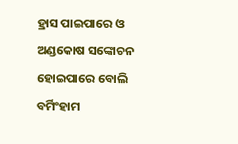ହ୍ରାସ ପାଇପାରେ ଓ ଅଣ୍ଡକୋଷ ସଙ୍କୋଚନ ହୋଇପାରେ ବୋଲି ବର୍ମିଂହାମ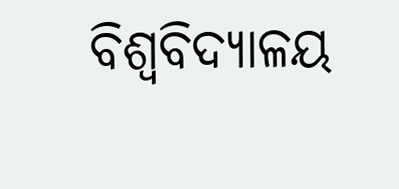ବିଶ୍ୱବିଦ୍ୟାଳୟ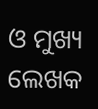ଓ ମୁଖ୍ୟ ଲେଖକ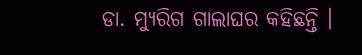ଡା. ମ୍ୟୁରିଗ ଗାଲାଘର କହିଛନ୍ତି ।